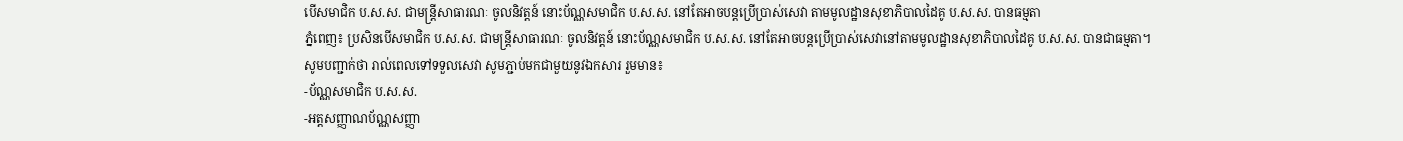បើសមាជិក ប.ស.ស. ជាមន្រ្តីសាធារណៈ ចូលនិវត្តន៍ នោះប័ណ្ណសមាជិក ប.ស.ស. នៅតែអាចបន្តប្រើប្រាស់សេវា តាមមូលដ្ឋានសុខាភិបាលដៃគូ ប.ស.ស. បានធម្មតា
ភ្នំពេញ៖ ប្រសិនបើសមាជិក ប.ស.ស. ជាមន្រ្តីសាធារណៈ ចូលនិវត្តន៍ នោះប័ណ្ណសមាជិក ប.ស.ស. នៅតែអាចបន្តប្រើប្រាស់សេវានៅតាមមូលដ្ឋានសុខាភិបាលដៃគូ ប.ស.ស. បានជាធម្មតា។
សូមបញ្ជាក់ថា រាល់ពេលទៅទទួលសេវា សូមភ្ជាប់មកជាមួយនូវឯកសារ រួមមាន៖
-ប័ណ្ណសមាជិក ប.ស.ស.
-អត្តសញ្ញាណប័ណ្ណសញ្ញា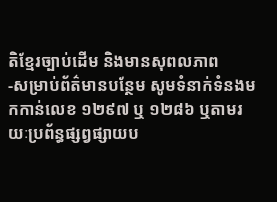តិខ្មែរច្បាប់ដើម និងមានសុពលភាព
-សម្រាប់ព័ត៌មានបន្ថែម សូមទំនាក់ទំនងមកកាន់លេខ ១២៩៧ ឬ ១២៨៦ ឬតាមរយៈប្រព័ន្ធផ្សព្វផ្សាយប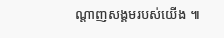ណ្តាញសង្គមរបស់យើង ៕